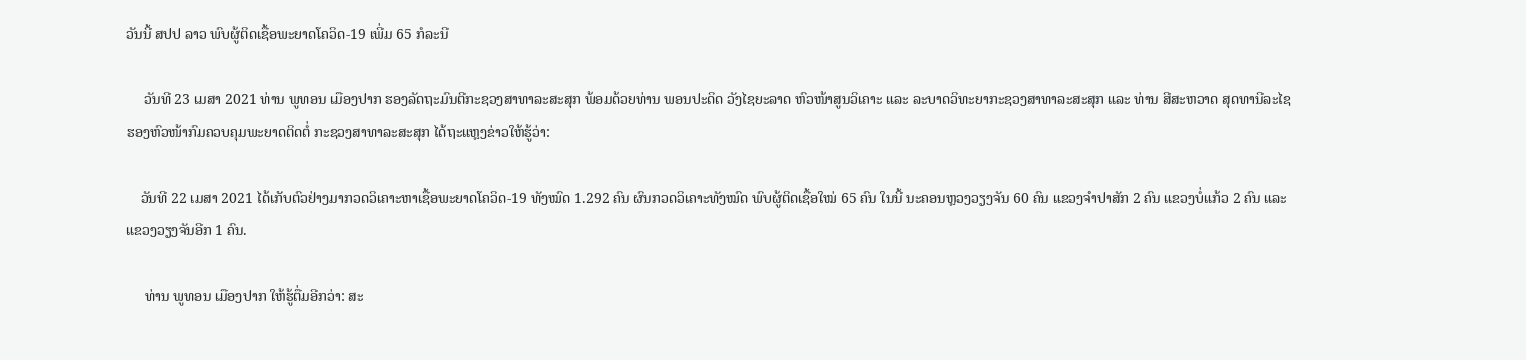ວັນນີ້ ສປປ ລາວ ພົບຜູ້ຕິດເຊື້ອພະຍາດໂຄວິດ-19 ເພີ່ມ 65 ກໍລະນີ

     ວັນທີ 23 ເມສາ 2021 ທ່ານ ພູທອນ ເມືອງປາກ ຮອງລັດຖະມົນຕີກະຊວງສາທາລະສະສຸກ ພ້ອມດ້ວຍທ່ານ ພອນປະດິດ ວັງໄຊຍະລາດ ຫົວໜ້າສູນວິເຄາະ ແລະ ລະບາດວິທະຍາກະຊວງສາທາລະສະສຸກ ແລະ ທ່ານ ສີສະຫວາດ ສຸດທານີລະໄຊ ຮອງຫົວໜ້າກົມຄວບຄຸມພະຍາດຕິດຕໍ່ ກະຊວງສາທາລະສະສຸກ ໄດ້ຖະແຫຼງຂ່າວໃຫ້ຮູ້ວ່າ:

    ວັນທີ 22 ເມສາ 2021 ໄດ້ເກັບຕົວຢ່າງມາກວດວິເຄາະຫາເຊື້ອພະຍາດໂຄວິດ-19 ທັງໝົດ 1.292 ຄົນ ຜົນກວດວິເຄາະທັງໝົດ ພົບຜູ້ຕິດເຊື້ອໃໝ່ 65 ຄົນ ໃນນີ້ ນະຄອນຫຼວງວຽງຈັນ 60 ຄົນ ແຂວງຈໍາປາສັກ 2 ຄົນ ແຂວງບໍ່ແກ້ວ 2 ຄົນ ແລະ ແຂວງວຽງຈັນອີກ 1 ຄົນ.

     ທ່ານ ພູທອນ ເມືອງປາກ ໃຫ້ຮູ້ຕື່ມອີກວ່າ: ສະ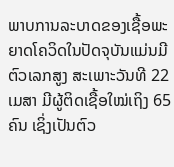ພາບການລະບາດຂອງເຊື້ອພະຍາດໂຄວິດໃນປັດຈຸບັນແມ່ນມີຕົວເລກສູງ ສະເພາະວັນທີ 22 ເມສາ ມີຜູ້ຕິດເຊື້ອໃໝ່ເຖິງ 65 ຄົນ ເຊິ່ງເປັນຕົວ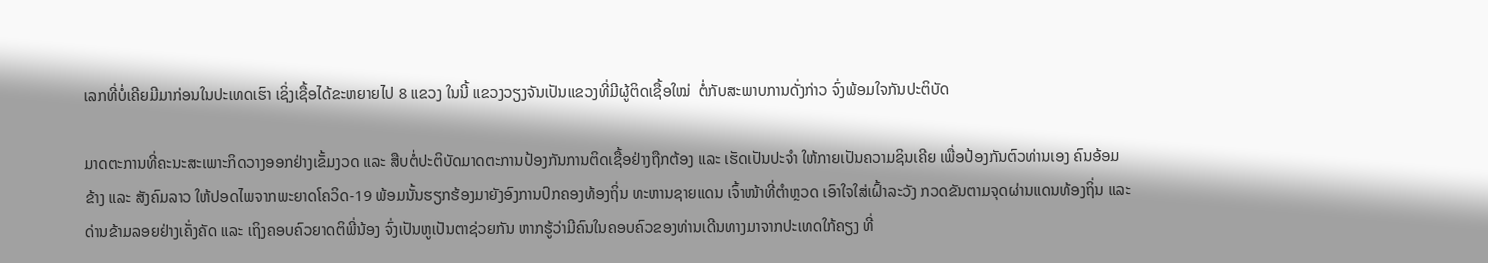ເລກທີ່ບໍ່ເຄີຍມີມາກ່ອນໃນປະເທດເຮົາ ເຊິ່ງເຊື້ອໄດ້ຂະຫຍາຍໄປ 8 ແຂວງ ໃນນີ້ ແຂວງວຽງຈັນເປັນແຂວງທີ່ມີຜູ້ຕິດເຊື້ອໃໝ່  ຕໍ່ກັບສະພາບການດັ່ງກ່າວ ຈົ່ງພ້ອມໃຈກັນປະຕິບັດ

ມາດຕະການທີ່ຄະນະສະເພາະກິດວາງອອກຢ່າງເຂັ້ມງວດ ແລະ ສືບຕໍ່ປະຕິບັດມາດຕະການປ້ອງກັນການຕິດເຊື້ອຢ່າງຖືກຕ້ອງ ແລະ ເຮັດເປັນປະຈຳ ໃຫ້ກາຍເປັນຄວາມຊິນເຄີຍ ເພື່ອປ້ອງກັນຕົວທ່ານເອງ ຄົນອ້ອມຂ້າງ ແລະ ສັງຄົມລາວ ໃຫ້ປອດໄພຈາກພະຍາດໂຄວິດ-19 ພ້ອມນັ້ນຮຽກຮ້ອງມາຍັງອົງການປົກຄອງທ້ອງຖິ່ນ ທະຫານຊາຍແດນ ເຈົ້າໜ້າທີ່ຕຳຫຼວດ ເອົາໃຈໃສ່ເຝົ້າລະວັງ ກວດຂັນຕາມຈຸດຜ່ານແດນທ້ອງຖິ່ນ ແລະ ດ່ານຂ້າມລອຍຢ່າງເຄັ່ງຄັດ ແລະ ເຖິງຄອບຄົວຍາດຕິພີ່ນ້ອງ ຈົ່ງເປັນຫູເປັນຕາຊ່ວຍກັນ ຫາກຮູ້ວ່າມີຄົນໃນຄອບຄົວຂອງທ່ານເດີນທາງມາຈາກປະເທດໃກ້ຄຽງ ທີ່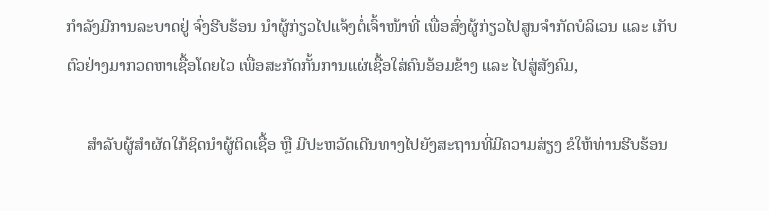ກຳລັງມີການລະບາດຢູ່ ຈົ່ງຮີບຮ້ອນ ນຳຜູ້ກ່ຽວໄປແຈ້ງຕໍ່ເຈົ້າໜ້າທີ່ ເພື່ອສົ່ງຜູ້ກ່ຽວໄປສູນຈຳກັດບໍລິເວນ ແລະ ເກັບຕົວຢ່າງມາກວດຫາເຊື້ອໂດຍໄວ ເພື່ອສະກັດກັ້ນການແຜ່ເຊື້ອໃສ່ຄົນອ້ອມຂ້າງ ແລະ ໄປສູ່ສັງຄົມ,

     ສຳລັບຜູ້ສຳຜັດໃກ້ຊິດນຳຜູ້ຕິດເຊື້ອ ຫຼື ມີປະຫວັດເດີນທາງໄປຍັງສະຖານທີ່ມີຄວາມສ່ຽງ ຂໍໃຫ້ທ່ານຮີບຮ້ອນ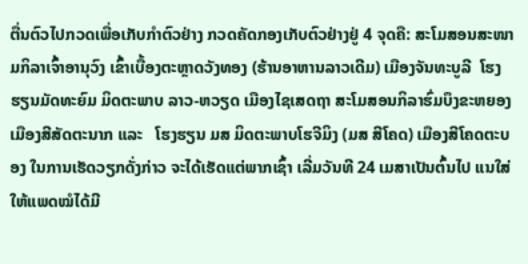ຕື່ນຕົວໄປກວດເພື່ອເກັບກຳຕົວຢ່າງ ກວດຄັດກອງເກັບຕົວຢ່າງຢູ່ 4 ຈຸດຄື: ສະໂມສອນສະໜາມກິລາເຈົ້າອານຸວົງ ເຂົ້າເບື້ອງຕະຫຼາດວັງທອງ (ຮ້ານອາຫານລາວເດີມ) ເມືອງຈັນທະບູລີ  ໂຮງຮຽນມັດທະຍົມ ມິດຕະພາບ ລາວ-ຫວຽດ ເມືອງໄຊເສດຖາ ສະໂມສອນກິລາຮົ່ມບຶງຂະຫຍອງ ເມືອງສີສັດຕະນາກ ແລະ   ໂຮງຮຽນ ມສ ມິດຕະພາບໂຮຈີມິງ (ມສ ສີໂຄດ) ເມືອງສີໂຄດຕະບອງ ໃນການເຮັດວຽກດັ່ງກ່າວ ຈະໄດ້ເຮັດແຕ່ພາກເຊົ້າ ເລີ່ມວັນທີ 24 ເມສາເປັນຕົ້ນໄປ ແນໃສ່ໃຫ້ແພດໝໍໄດ້ມີ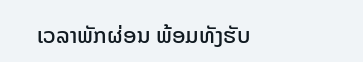ເວລາພັກຜ່ອນ ພ້ອມທັງຮັບ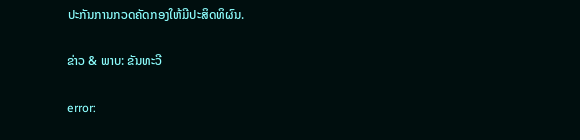ປະກັນການກວດຄັດກອງໃຫ້ມີປະສິດທິຜົນ.

ຂ່າວ & ພາບ: ຂັນທະວີ

error: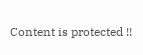Content is protected !!